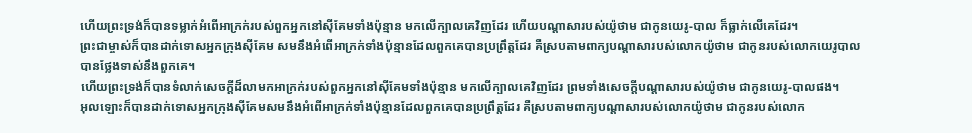ហើយព្រះទ្រង់ក៏បានទម្លាក់អំពើអាក្រក់របស់ពួកអ្នកនៅស៊ីគែមទាំងប៉ុន្មាន មកលើក្បាលគេវិញដែរ ហើយបណ្ដាសារបស់យ៉ូថាម ជាកូនយេរូ-បាល ក៏ធ្លាក់លើគេដែរ។
ព្រះជាម្ចាស់ក៏បានដាក់ទោសអ្នកក្រុងស៊ីគែម សមនឹងអំពើអាក្រក់ទាំងប៉ុន្មានដែលពួកគេបានប្រព្រឹត្តដែរ គឺស្របតាមពាក្យបណ្ដាសារបស់លោកយ៉ូថាម ជាកូនរបស់លោកយេរូបាល បានថ្លែងទាស់នឹងពួកគេ។
ហើយព្រះទ្រង់ក៏បានទំលាក់សេចក្ដីដ៏លាមកអាក្រក់របស់ពួកអ្នកនៅស៊ីគែមទាំងប៉ុន្មាន មកលើក្បាលគេវិញដែរ ព្រមទាំងសេចក្ដីបណ្តាសារបស់យ៉ូថាម ជាកូនយេរូ-បាលផង។
អុលឡោះក៏បានដាក់ទោសអ្នកក្រុងស៊ីគែមសមនឹងអំពើអាក្រក់ទាំងប៉ុន្មានដែលពួកគេបានប្រព្រឹត្តដែរ គឺស្របតាមពាក្យបណ្តាសារបស់លោកយ៉ូថាម ជាកូនរបស់លោក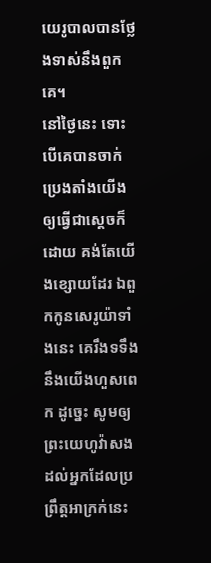យេរូបាលបានថ្លែងទាស់នឹងពួកគេ។
នៅថ្ងៃនេះ ទោះបើគេបានចាក់ប្រេងតាំងយើង ឲ្យធ្វើជាស្តេចក៏ដោយ គង់តែយើងខ្សោយដែរ ឯពួកកូនសេរូយ៉ាទាំងនេះ គេរឹងទទឹងនឹងយើងហួសពេក ដូច្នេះ សូមឲ្យព្រះយេហូវ៉ាសងដល់អ្នកដែលប្រព្រឹត្តអាក្រក់នេះ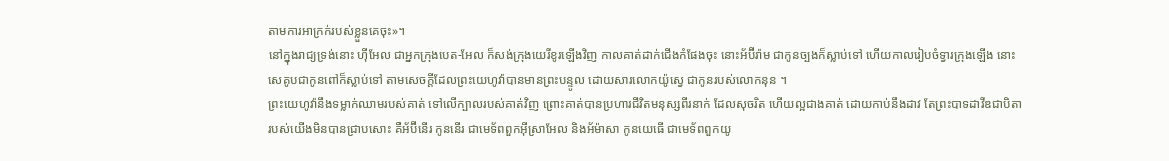តាមការអាក្រក់របស់ខ្លួនគេចុះ»។
នៅក្នុងរាជ្យទ្រង់នោះ ហ៊ីអែល ជាអ្នកក្រុងបេត-អែល ក៏សង់ក្រុងយេរីខូរឡើងវិញ កាលគាត់ដាក់ជើងកំផែងចុះ នោះអ័ប៊ីរ៉ាម ជាកូនច្បងក៏ស្លាប់ទៅ ហើយកាលរៀបចំទ្វារក្រុងឡើង នោះសេគូបជាកូនពៅក៏ស្លាប់ទៅ តាមសេចក្ដីដែលព្រះយេហូវ៉ាបានមានព្រះបន្ទូល ដោយសារលោកយ៉ូស្វេ ជាកូនរបស់លោកនុន ។
ព្រះយេហូវ៉ានឹងទម្លាក់ឈាមរបស់គាត់ ទៅលើក្បាលរបស់គាត់វិញ ព្រោះគាត់បានប្រហារជីវិតមនុស្សពីរនាក់ ដែលសុចរិត ហើយល្អជាងគាត់ ដោយកាប់នឹងដាវ តែព្រះបាទដាវីឌជាបិតារបស់យើងមិនបានជ្រាបសោះ គឺអ័ប៊ីនើរ កូននើរ ជាមេទ័ពពួកអ៊ីស្រាអែល និងអ័ម៉ាសា កូនយេធើ ជាមេទ័ពពួកយូ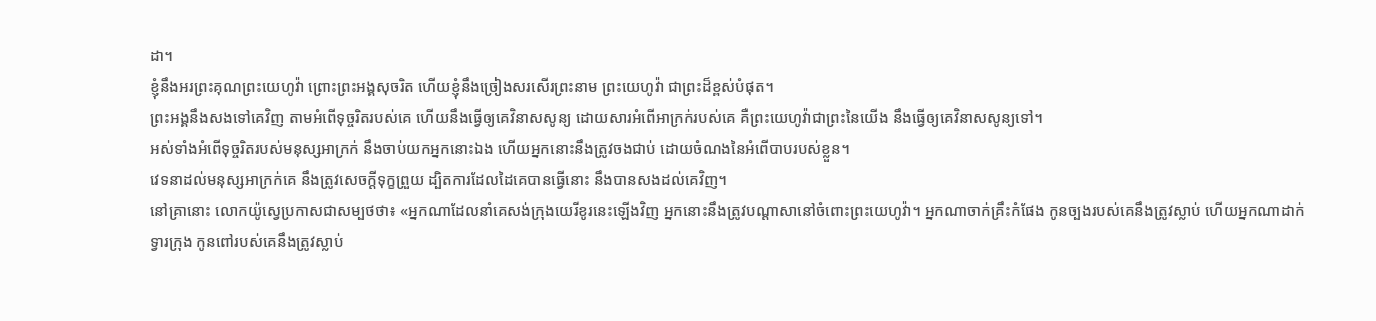ដា។
ខ្ញុំនឹងអរព្រះគុណព្រះយេហូវ៉ា ព្រោះព្រះអង្គសុចរិត ហើយខ្ញុំនឹងច្រៀងសរសើរព្រះនាម ព្រះយេហូវ៉ា ជាព្រះដ៏ខ្ពស់បំផុត។
ព្រះអង្គនឹងសងទៅគេវិញ តាមអំពើទុច្ចរិតរបស់គេ ហើយនឹងធ្វើឲ្យគេវិនាសសូន្យ ដោយសារអំពើអាក្រក់របស់គេ គឺព្រះយេហូវ៉ាជាព្រះនៃយើង នឹងធ្វើឲ្យគេវិនាសសូន្យទៅ។
អស់ទាំងអំពើទុច្ចរិតរបស់មនុស្សអាក្រក់ នឹងចាប់យកអ្នកនោះឯង ហើយអ្នកនោះនឹងត្រូវចងជាប់ ដោយចំណងនៃអំពើបាបរបស់ខ្លួន។
វេទនាដល់មនុស្សអាក្រក់គេ នឹងត្រូវសេចក្ដីទុក្ខព្រួយ ដ្បិតការដែលដៃគេបានធ្វើនោះ នឹងបានសងដល់គេវិញ។
នៅគ្រានោះ លោកយ៉ូស្វេប្រកាសជាសម្បថថា៖ «អ្នកណាដែលនាំគេសង់ក្រុងយេរីខូរនេះឡើងវិញ អ្នកនោះនឹងត្រូវបណ្ដាសានៅចំពោះព្រះយេហូវ៉ា។ អ្នកណាចាក់គ្រឹះកំផែង កូនច្បងរបស់គេនឹងត្រូវស្លាប់ ហើយអ្នកណាដាក់ទ្វារក្រុង កូនពៅរបស់គេនឹងត្រូវស្លាប់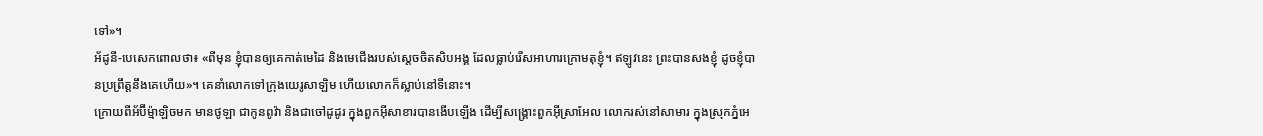ទៅ»។
អ័ដូនី-បេសេកពោលថា៖ «ពីមុន ខ្ញុំបានឲ្យគេកាត់មេដៃ និងមេជើងរបស់ស្តេចចិតសិបអង្គ ដែលធ្លាប់រើសអាហារក្រោមតុខ្ញុំ។ ឥឡូវនេះ ព្រះបានសងខ្ញុំ ដូចខ្ញុំបានប្រព្រឹត្តនឹងគេហើយ»។ គេនាំលោកទៅក្រុងយេរូសាឡិម ហើយលោកក៏ស្លាប់នៅទីនោះ។
ក្រោយពីអ័ប៊ីម៉្មាឡិចមក មានថូឡា ជាកូនពូវ៉ា និងជាចៅដូដូរ ក្នុងពួកអ៊ីសាខារបានងើបឡើង ដើម្បីសង្គ្រោះពួកអ៊ីស្រាអែល លោករស់នៅសាមារ ក្នុងស្រុកភ្នំអេ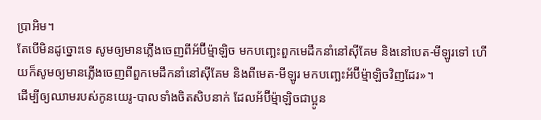ប្រាអិម។
តែបើមិនដូច្នោះទេ សូមឲ្យមានភ្លើងចេញពីអ័ប៊ីម៉្មាឡិច មកបញ្ឆេះពួកមេដឹកនាំនៅស៊ីគែម និងនៅបេត-មីឡូរទៅ ហើយក៏សូមឲ្យមានភ្លើងចេញពីពួកមេដឹកនាំនៅស៊ីគែម និងពីមេត-មីឡូរ មកបញ្ឆេះអ័ប៊ីម៉្មាឡិចវិញដែរ»។
ដើម្បីឲ្យឈាមរបស់កូនយេរូ-បាលទាំងចិតសិបនាក់ ដែលអ័ប៊ីម៉្មាឡិចជាប្អូន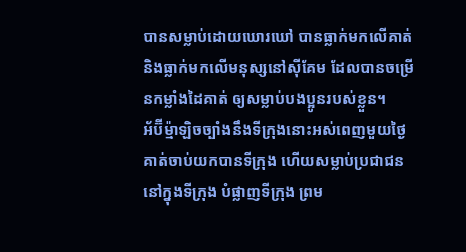បានសម្លាប់ដោយឃោរឃៅ បានធ្លាក់មកលើគាត់ និងធ្លាក់មកលើមនុស្សនៅស៊ីគែម ដែលបានចម្រើនកម្លាំងដៃគាត់ ឲ្យសម្លាប់បងប្អូនរបស់ខ្លួន។
អ័ប៊ីម៉្មាឡិចច្បាំងនឹងទីក្រុងនោះអស់ពេញមួយថ្ងៃ គាត់ចាប់យកបានទីក្រុង ហើយសម្លាប់ប្រជាជននៅក្នុងទីក្រុង បំផ្លាញទីក្រុង ព្រម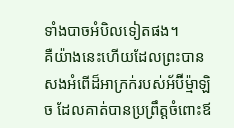ទាំងបាចអំបិលទៀតផង។
គឺយ៉ាងនេះហើយដែលព្រះបានសងអំពើដ៏អាក្រក់របស់អ័ប៊ីម៉្មាឡិច ដែលគាត់បានប្រព្រឹត្តចំពោះឪ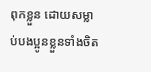ពុកខ្លួន ដោយសម្លាប់បងប្អូនខ្លួនទាំងចិត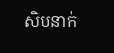សិបនាក់